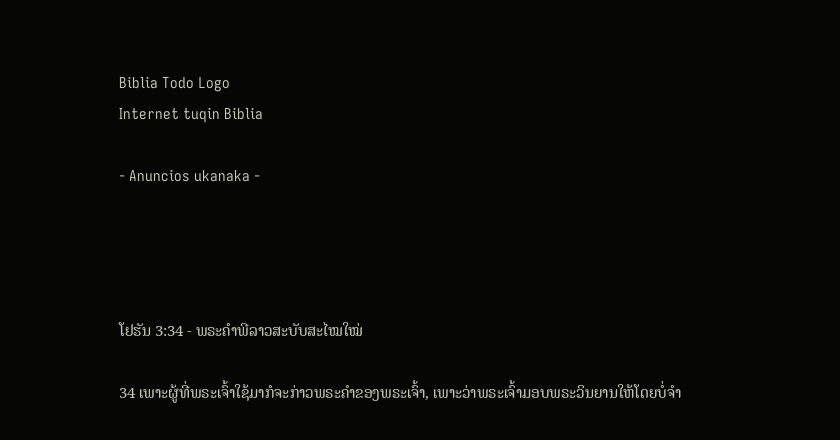Biblia Todo Logo
Internet tuqin Biblia

- Anuncios ukanaka -




ໂຢຮັນ 3:34 - ພຣະຄຳພີລາວສະບັບສະໄໝໃໝ່

34 ເພາະຜູ້ທີ່ພຣະເຈົ້າໃຊ້ມາກໍຈະກ່າວພຣະຄຳຂອງພຣະເຈົ້າ, ເພາະວ່າພຣະເຈົ້າມອບພຣະວິນຍານໃຫ້ໂດຍບໍ່ຈຳ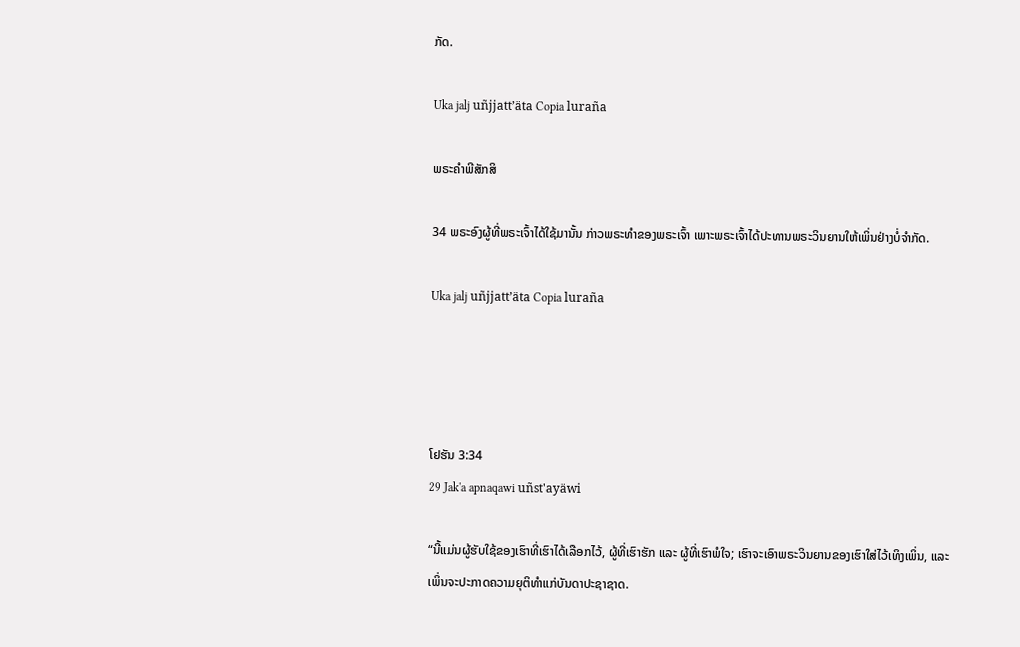ກັດ.

Uka jalj uñjjattʼäta Copia luraña

ພຣະຄຳພີສັກສິ

34 ພຣະອົງຜູ້ທີ່ພຣະເຈົ້າໄດ້ໃຊ້ມານັ້ນ ກ່າວພຣະທຳຂອງພຣະເຈົ້າ ເພາະພຣະເຈົ້າໄດ້ປະທານພຣະວິນຍານໃຫ້ເພິ່ນຢ່າງບໍ່ຈຳກັດ.

Uka jalj uñjjattʼäta Copia luraña




ໂຢຮັນ 3:34
29 Jak'a apnaqawi uñst'ayäwi

“ນີ້ແມ່ນຜູ້ຮັບໃຊ້ຂອງເຮົາທີ່ເຮົາໄດ້ເລືອກໄວ້, ຜູ້ທີ່ເຮົາຮັກ ແລະ ຜູ້ທີ່ເຮົາພໍໃຈ; ເຮົາຈະເອົາພຣະວິນຍານຂອງເຮົາໃສ່ໄວ້ເທິງເພິ່ນ, ແລະ ເພິ່ນຈະປະກາດຄວາມຍຸຕິທຳແກ່ບັນດາປະຊາຊາດ.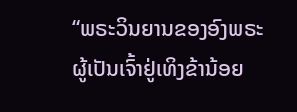“ພຣະວິນຍານຂອງອົງພຣະຜູ້ເປັນເຈົ້າຢູ່ເທິງຂ້ານ້ອຍ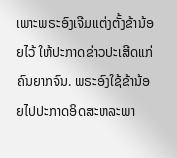ເພາະພຣະອົງເຈີມແຕ່ງຕັ້ງຂ້ານ້ອຍໄວ້ ໃຫ້ປະກາດຂ່າວປະເສີດແກ່ຄົນຍາກຈົນ. ພຣະອົງໃຊ້ຂ້ານ້ອຍໄປປະກາດອິດສະຫລະພາ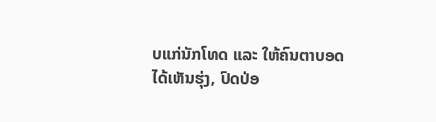ບແກ່ນັກໂທດ ແລະ ໃຫ້ຄົນຕາບອດໄດ້ເຫັນຮຸ່ງ, ປົດປ່ອ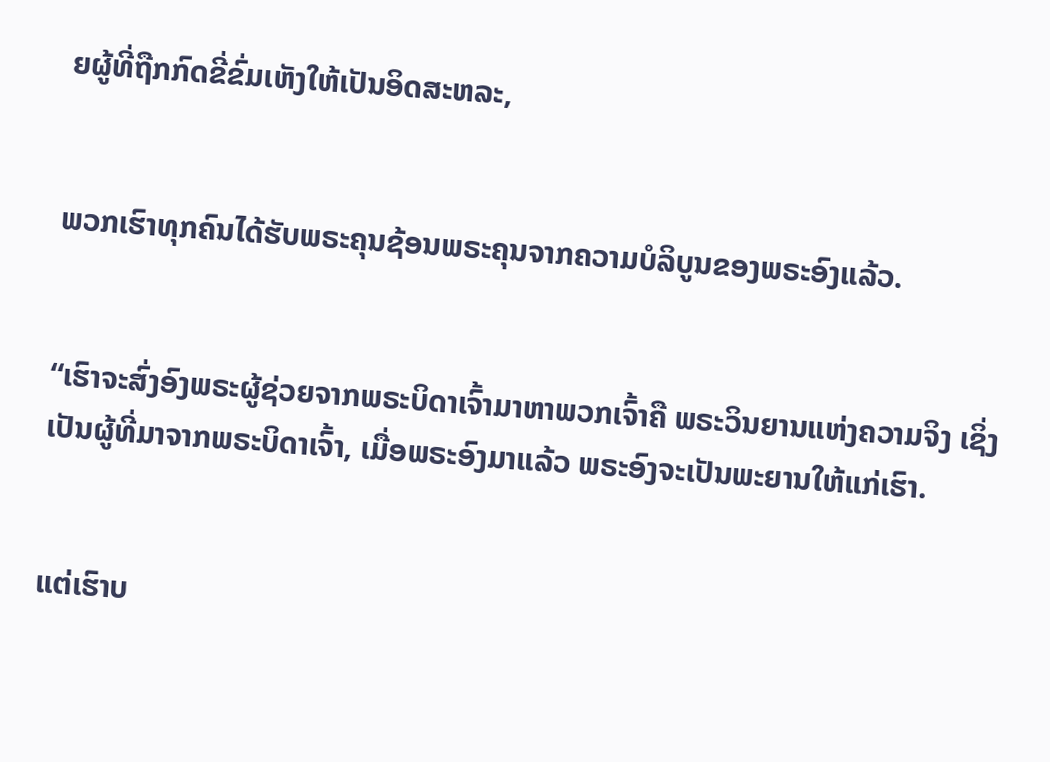ຍຜູ້ທີ່ຖືກກົດຂີ່ຂົ່ມເຫັງໃຫ້ເປັນອິດສະຫລະ,


ພວກເຮົາທຸກຄົນໄດ້ຮັບພຣະຄຸນຊ້ອນພຣະຄຸນຈາກຄວາມບໍລິບູນຂອງພຣະອົງແລ້ວ.


“ເຮົາຈະສົ່ງອົງພຣະຜູ້ຊ່ວຍຈາກພຣະບິດາເຈົ້າມາຫາພວກເຈົ້າຄື ພຣະວິນຍານແຫ່ງຄວາມຈິງ ເຊິ່ງເປັນຜູ້ທີ່ມາຈາກພຣະບິດາເຈົ້າ, ເມື່ອພຣະອົງມາແລ້ວ ພຣະອົງຈະເປັນພະຍານໃຫ້ແກ່ເຮົາ.


ແຕ່ເຮົາບ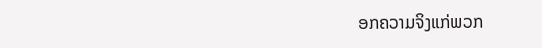ອກຄວາມຈິງແກ່ພວກ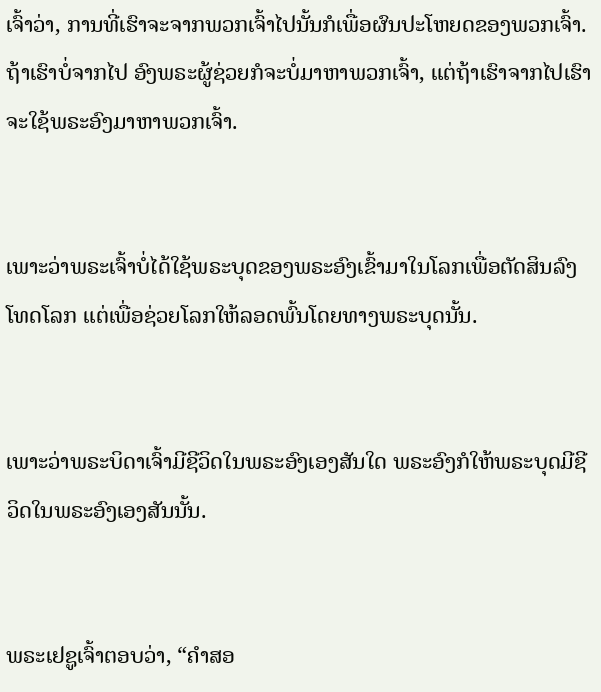ເຈົ້າວ່າ, ການທີ່ເຮົາຈະຈາກພວກເຈົ້າໄປນັ້ນກໍເພື່ອຜົນປະໂຫຍດຂອງພວກເຈົ້າ. ຖ້າເຮົາບໍ່ຈາກໄປ ອົງພຣະຜູ້ຊ່ວຍກໍຈະບໍ່ມາຫາພວກເຈົ້າ, ແຕ່ຖ້າເຮົາຈາກໄປເຮົາຈະໃຊ້ພຣະອົງມາຫາພວກເຈົ້າ.


ເພາະວ່າພຣະເຈົ້າບໍ່ໄດ້ໃຊ້ພຣະບຸດຂອງພຣະອົງເຂົ້າມາໃນໂລກເພື່ອຕັດສິນລົງໂທດໂລກ ແຕ່ເພື່ອຊ່ວຍໂລກໃຫ້ລອດພົ້ນໂດຍທາງພຣະບຸດນັ້ນ.


ເພາະວ່າພຣະບິດາເຈົ້າມີຊີວິດໃນພຣະອົງເອງສັນໃດ ພຣະອົງກໍໃຫ້ພຣະບຸດມີຊີວິດໃນພຣະອົງເອງສັນນັ້ນ.


ພຣະເຢຊູເຈົ້າຕອບວ່າ, “ຄຳສອ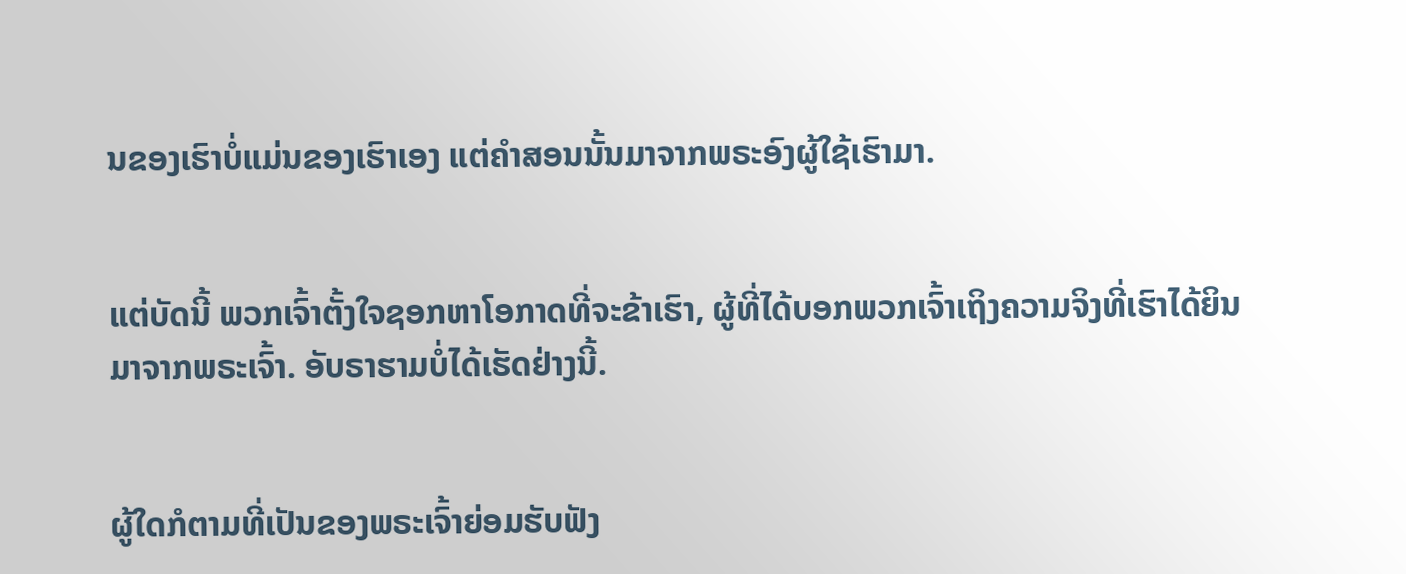ນຂອງເຮົາບໍ່ແມ່ນຂອງເຮົາເອງ ແຕ່ຄຳສອນນັ້ນມາຈາກພຣະອົງຜູ້ໃຊ້ເຮົາມາ.


ແຕ່ບັດນີ້ ພວກເຈົ້າຕັ້ງໃຈຊອກຫາໂອກາດທີ່ຈະຂ້າເຮົາ, ຜູ້ທີ່ໄດ້ບອກພວກເຈົ້າເຖິງຄວາມຈິງທີ່ເຮົາໄດ້ຍິນມາຈາກພຣະເຈົ້າ. ອັບຣາຮາມບໍ່ໄດ້ເຮັດຢ່າງນີ້.


ຜູ້ໃດກໍຕາມທີ່ເປັນຂອງພຣະເຈົ້າຍ່ອມຮັບຟັງ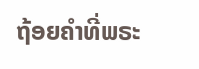ຖ້ອຍຄຳທີ່ພຣະ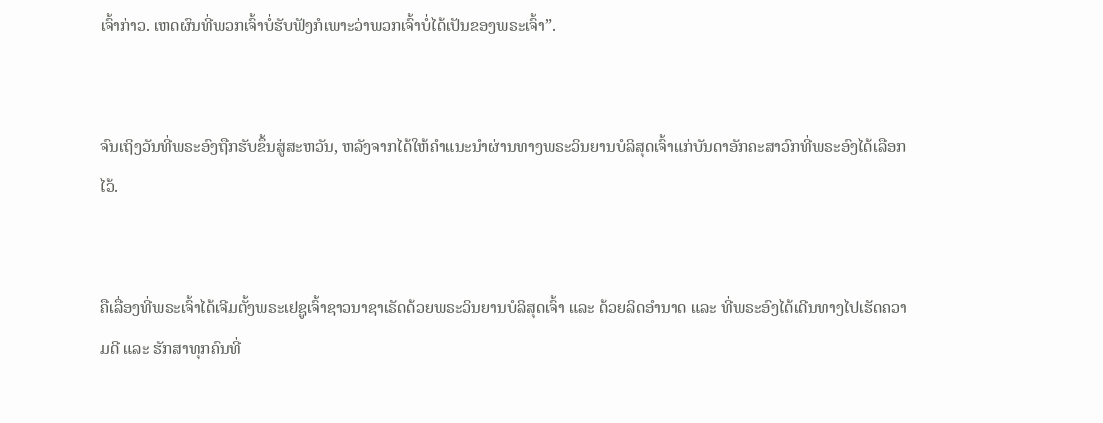ເຈົ້າກ່າວ. ເຫດຜົນທີ່ພວກເຈົ້າບໍ່ຮັບຟັງກໍເພາະວ່າພວກເຈົ້າບໍ່ໄດ້ເປັນຂອງພຣະເຈົ້າ”.


ຈົນເຖິງວັນທີ່ພຣະອົງຖືກຮັບຂຶ້ນສູ່ສະຫວັນ, ຫລັງຈາກໄດ້ໃຫ້ຄຳແນະນຳຜ່ານທາງພຣະວິນຍານບໍລິສຸດເຈົ້າແກ່ບັນດາອັກຄະສາວົກທີ່ພຣະອົງໄດ້ເລືອກໄວ້.


ຄືເລື່ອງທີ່ພຣະເຈົ້າໄດ້ເຈີມຕັ້ງພຣະເຢຊູເຈົ້າຊາວນາຊາເຣັດດ້ວຍພຣະວິນຍານບໍລິສຸດເຈົ້າ ແລະ ດ້ວຍລິດອຳນາດ ແລະ ທີ່ພຣະອົງໄດ້ເດີນທາງໄປເຮັດຄວາມດີ ແລະ ຮັກສາທຸກຄົນທີ່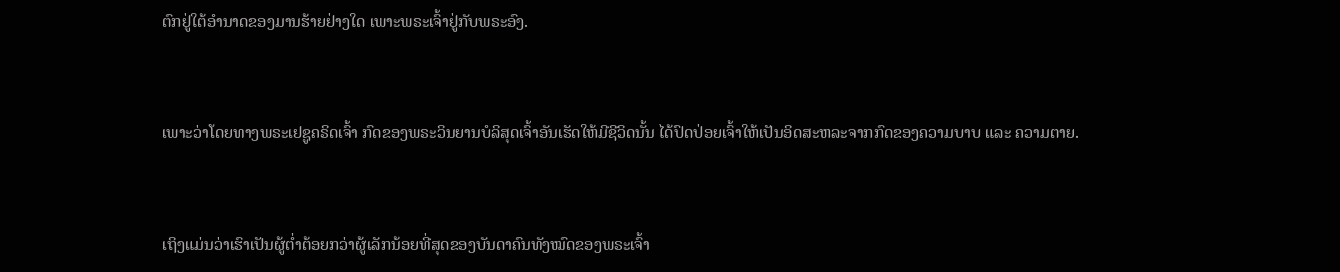ຕົກຢູ່ໃຕ້ອຳນາດຂອງມານຮ້າຍຢ່າງໃດ ເພາະພຣະເຈົ້າຢູ່ກັບພຣະອົງ.


ເພາະວ່າໂດຍທາງພຣະເຢຊູຄຣິດເຈົ້າ ກົດຂອງພຣະວິນຍານບໍລິສຸດເຈົ້າອັນເຮັດໃຫ້ມີຊີວິດນັ້ນ ໄດ້ປົດປ່ອຍເຈົ້າໃຫ້ເປັນອິດສະຫລະຈາກກົດຂອງຄວາມບາບ ແລະ ຄວາມຕາຍ.


ເຖິງແມ່ນວ່າເຮົາເປັນຜູ້ຕ່ຳຕ້ອຍກວ່າຜູ້ເລັກນ້ອຍທີ່ສຸດຂອງບັນດາຄົນທັງໝົດຂອງພຣະເຈົ້າ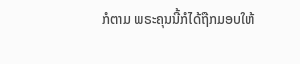ກໍຕາມ ພຣະຄຸນນີ້ກໍໄດ້ຖືກມອບໃຫ້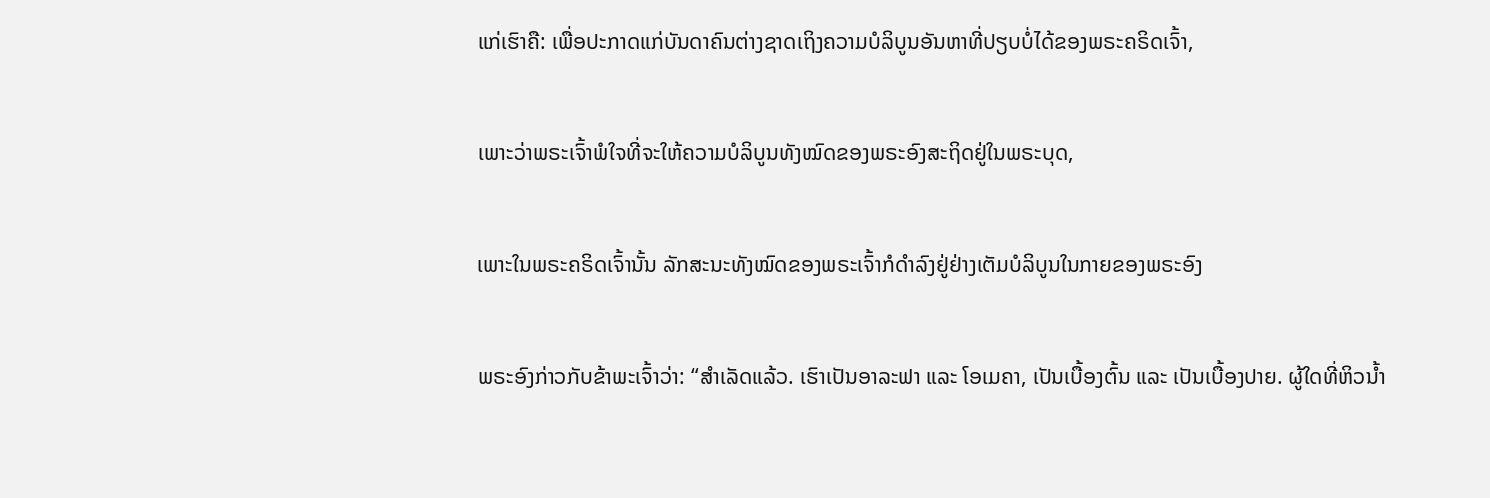ແກ່ເຮົາຄື: ເພື່ອປະກາດແກ່ບັນດາຄົນຕ່າງຊາດເຖິງຄວາມບໍລິບູນອັນຫາທີ່ປຽບບໍ່ໄດ້ຂອງພຣະຄຣິດເຈົ້າ,


ເພາະວ່າພຣະເຈົ້າພໍໃຈທີ່ຈະໃຫ້ຄວາມບໍລິບູນທັງໝົດຂອງພຣະອົງສະຖິດຢູ່ໃນພຣະບຸດ,


ເພາະໃນພຣະຄຣິດເຈົ້ານັ້ນ ລັກສະນະທັງໝົດຂອງພຣະເຈົ້າກໍດໍາລົງຢູ່ຢ່າງເຕັມບໍລິບູນໃນກາຍຂອງພຣະອົງ


ພຣະອົງກ່າວກັບຂ້າພະເຈົ້າວ່າ: “ສຳເລັດແລ້ວ. ເຮົາເປັນອາລະຟາ ແລະ ໂອເມຄາ, ເປັນເບື້ອງຕົ້ນ ແລະ ເປັນເບື້ອງປາຍ. ຜູ້ໃດທີ່ຫິວນ້ຳ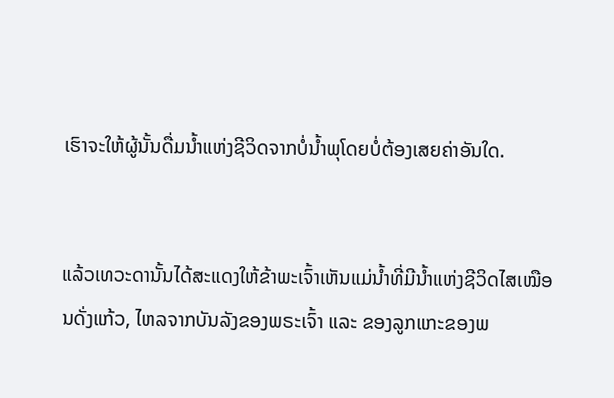ເຮົາຈະໃຫ້ຜູ້ນັ້ນດື່ມນ້ຳແຫ່ງຊີວິດຈາກບໍ່ນ້ຳພຸໂດຍບໍ່ຕ້ອງເສຍຄ່າອັນໃດ.


ແລ້ວເທວະດານັ້ນໄດ້ສະແດງໃຫ້ຂ້າພະເຈົ້າເຫັນແມ່ນ້ຳທີ່ມີນ້ຳແຫ່ງຊີວິດໄສເໝືອນດັ່ງແກ້ວ, ໄຫລຈາກບັນລັງຂອງພຣະເຈົ້າ ແລະ ຂອງລູກແກະຂອງພ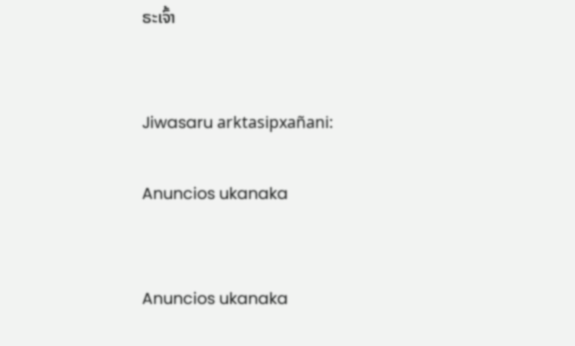ຣະເຈົ້າ


Jiwasaru arktasipxañani:

Anuncios ukanaka


Anuncios ukanaka